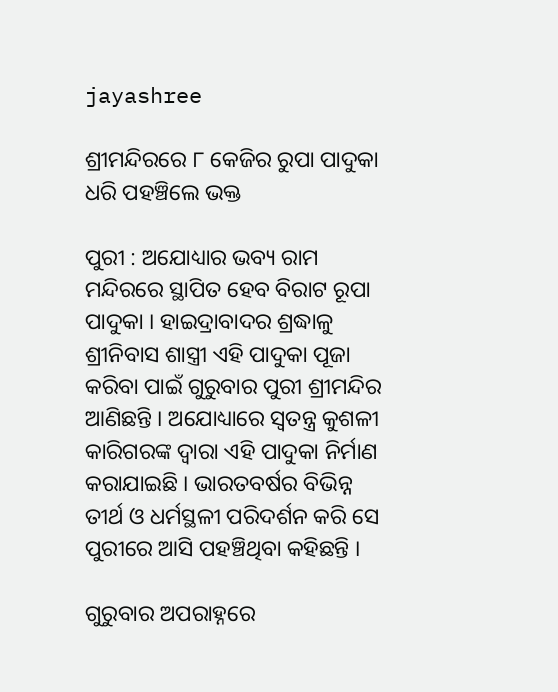jayashree

ଶ୍ରୀମନ୍ଦିରରେ ୮ କେଜିର ରୁପା ପାଦୁକା ଧରି ପହଞ୍ଚିଲେ ଭକ୍ତ

ପୁରୀ : ଅଯୋଧ୍ୟାର ଭବ୍ୟ ରାମ ମନ୍ଦିରରେ ସ୍ଥାପିତ ହେବ ବିରାଟ ରୂପା ପାଦୁକା । ହାଇଦ୍ରାବାଦର ଶ୍ରଦ୍ଧାଳୁ ଶ୍ରୀନିବାସ ଶାସ୍ତ୍ରୀ ଏହି ପାଦୁକା ପୂଜା କରିବା ପାଇଁ ଗୁରୁବାର ପୁରୀ ଶ୍ରୀମନ୍ଦିର ଆଣିଛନ୍ତି । ଅଯୋଧ୍ୟାରେ ସ୍ୱତନ୍ତ୍ର କୁଶଳୀ କାରିଗରଙ୍କ ଦ୍ୱାରା ଏହି ପାଦୁକା ନିର୍ମାଣ କରାଯାଇଛି । ଭାରତବର୍ଷର ବିଭିନ୍ନ ତୀର୍ଥ ଓ ଧର୍ମସ୍ଥଳୀ ପରିଦର୍ଶନ କରି ସେ ପୁରୀରେ ଆସି ପହଞ୍ଚିଥିବା କହିଛନ୍ତି ।

ଗୁରୁବାର ଅପରାହ୍ନରେ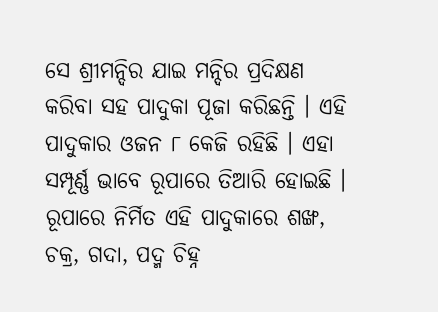ସେ ଶ୍ରୀମନ୍ଦିର ଯାଇ ମନ୍ଦିର ପ୍ରଦିକ୍ଷଣ କରିବା ସହ ପାଦୁକା ପୂଜା କରିଛନ୍ତି । ଏହି ପାଦୁକାର ଓଜନ ୮ କେଜି ରହିଛି । ଏହା ସମ୍ପୂର୍ଣ୍ଣ ଭାବେ ରୂପାରେ ତିଆରି ହୋଇଛି । ରୂପାରେ ନିର୍ମିତ ଏହି ପାଦୁକାରେ ଶଙ୍ଖ, ଚକ୍ର, ଗଦା, ପଦ୍ମ ଚିହ୍ନ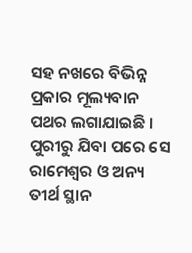ସହ ନଖରେ ବିଭିନ୍ନ ପ୍ରକାର ମୂଲ୍ୟବାନ ପଥର ଲଗାଯାଇଛି । ପୁରୀରୁ ଯିବା ପରେ ସେ ରାମେଶ୍ୱର ଓ ଅନ୍ୟ ତୀର୍ଥ ସ୍ଥାନ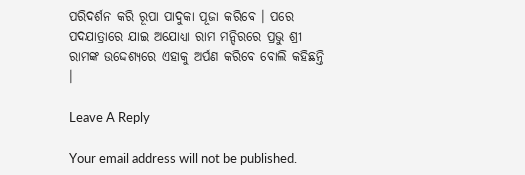ପରିଦର୍ଶନ କରି ରୂପା ପାଦୁକା ପୂଜା କରିବେ । ପରେ ପଦଯାତ୍ରାରେ ଯାଇ ଅଯୋଧ୍ୟା ରାମ ମନ୍ଦିରରେ ପ୍ରଭୁ ଶ୍ରୀ ରାମଙ୍କ ଉଦ୍ଦେଶ୍ୟରେ ଏହାକୁ ଅର୍ପଣ କରିବେ ବୋଲି କହିଛନ୍ତି ।

Leave A Reply

Your email address will not be published.